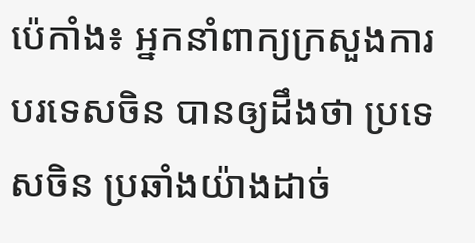ប៉េកាំង៖ អ្នកនាំពាក្យក្រសួងការបរទេសចិន បានឲ្យដឹងថា ប្រទេសចិន ប្រឆាំងយ៉ាងដាច់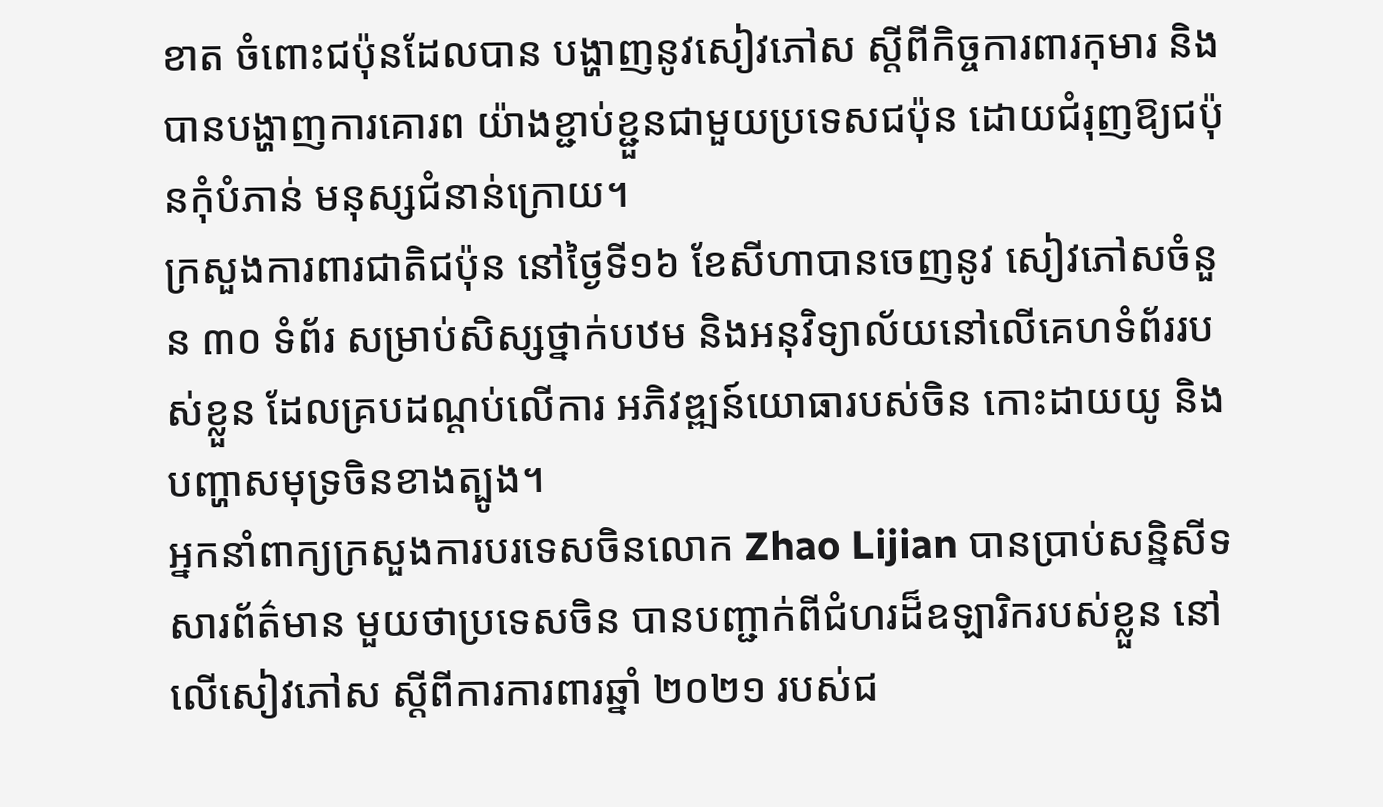ខាត ចំពោះជប៉ុនដែលបាន បង្ហាញនូវសៀវភៅស ស្តីពីកិច្ចការពារកុមារ និងបានបង្ហាញការគោរព យ៉ាងខ្ជាប់ខ្ជួនជាមួយប្រទេសជប៉ុន ដោយជំរុញឱ្យជប៉ុនកុំបំភាន់ មនុស្សជំនាន់ក្រោយ។
ក្រសួងការពារជាតិជប៉ុន នៅថ្ងៃទី១៦ ខែសីហាបានចេញនូវ សៀវភៅសចំនួន ៣០ ទំព័រ សម្រាប់សិស្សថ្នាក់បឋម និងអនុវិទ្យាល័យនៅលើគេហទំព័ររបស់ខ្លួន ដែលគ្របដណ្តប់លើការ អភិវឌ្ឍន៍យោធារបស់ចិន កោះដាយយូ និងបញ្ហាសមុទ្រចិនខាងត្បូង។
អ្នកនាំពាក្យក្រសួងការបរទេសចិនលោក Zhao Lijian បានប្រាប់សន្និសីទសារព័ត៌មាន មួយថាប្រទេសចិន បានបញ្ជាក់ពីជំហរដ៏ឧឡារិករបស់ខ្លួន នៅលើសៀវភៅស ស្តីពីការការពារឆ្នាំ ២០២១ របស់ជ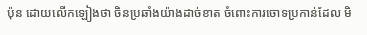ប៉ុន ដោយលើកឡៀងថា ចិនប្រឆាំងយ៉ាងដាច់ខាត ចំពោះការចោទប្រកាន់ដែល មិ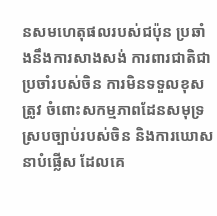នសមហេតុផលរបស់ជប៉ុន ប្រឆាំងនឹងការសាងសង់ ការពារជាតិជាប្រចាំរបស់ចិន ការមិនទទួលខុសត្រូវ ចំពោះសកម្មភាពដែនសមុទ្រ ស្របច្បាប់របស់ចិន និងការឃោសនាបំផ្លើស ដែលគេ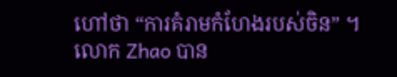ហៅថា “ការគំរាមកំហែងរបស់ចិន” ។
លោក Zhao បាន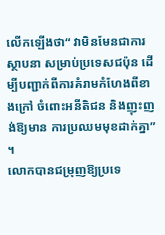លើកឡើងថា“ វាមិនមែនជាការស្ថាបនា សម្រាប់ប្រទេសជប៉ុន ដើម្បីបញ្ជាក់ពីការគំរាមកំហែងពីខាងក្រៅ ចំពោះអនីតិជន និងញុះញង់ឱ្យមាន ការប្រឈមមុខដាក់គ្នា” ។
លោកបានជម្រុញឱ្យប្រទេ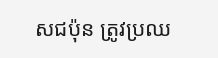សជប៉ុន ត្រូវប្រឈ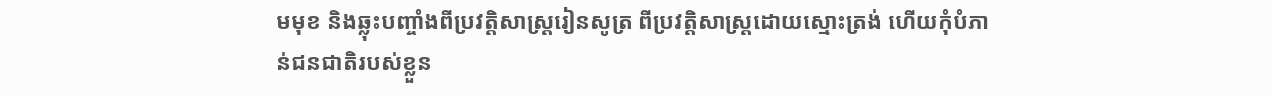មមុខ និងឆ្លុះបញ្ចាំងពីប្រវត្តិសាស្ត្ររៀនសូត្រ ពីប្រវត្តិសាស្រ្តដោយស្មោះត្រង់ ហើយកុំបំភាន់ជនជាតិរបស់ខ្លួន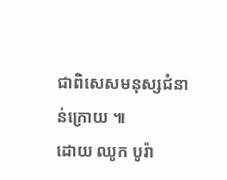ជាពិសេសមនុស្សជំនាន់ក្រោយ ៕
ដោយ ឈូក បូរ៉ា